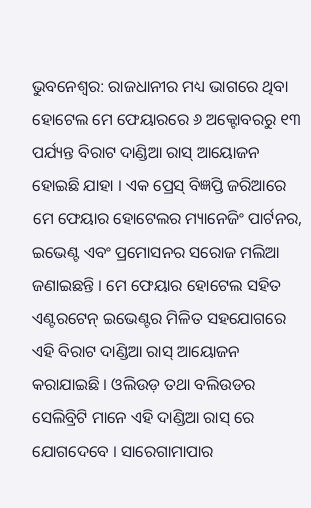ଭୁବନେଶ୍ୱର: ରାଜଧାନୀର ମଧ୍ୟ ଭାଗରେ ଥିବା ହୋଟେଲ ମେ ଫେୟାରରେ ୬ ଅକ୍ଟୋବରରୁ ୧୩ ପର୍ଯ୍ୟନ୍ତ ବିରାଟ ଦାଣ୍ଡିଆ ରାସ୍ ଆୟୋଜନ ହୋଇଛି ଯାହା । ଏକ ପ୍ରେସ୍ ବିଜ୍ଞପ୍ତି ଜରିଆରେ ମେ ଫେୟାର ହୋଟେଲର ମ୍ୟାନେଜିଂ ପାର୍ଟନର, ଇଭେଣ୍ଟ ଏବଂ ପ୍ରମୋସନର ସରୋଜ ମଲିଆ ଜଣାଇଛନ୍ତି । ମେ ଫେୟାର ହୋଟେଲ ସହିତ ଏଣ୍ଟରଟେନ୍ ଇଭେଣ୍ଟର ମିଳିତ ସହଯୋଗରେ ଏହି ବିରାଟ ଦାଣ୍ଡିଆ ରାସ୍ ଆୟୋଜନ କରାଯାଇଛି । ଓଲିଉଡ଼ ତଥା ବଲିଉଡର ସେଲିବ୍ରିଟି ମାନେ ଏହି ଦାଣ୍ଡିଆ ରାସ୍ ରେ ଯୋଗଦେବେ । ସାରେଗାମାପାର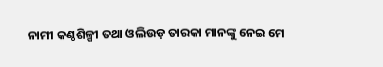ନାମୀ କଣ୍ଠଶିଳ୍ପୀ ତଥା ଓଲିଉଡ଼ ତାରକା ମାନଙ୍କୁ ନେଇ ମେ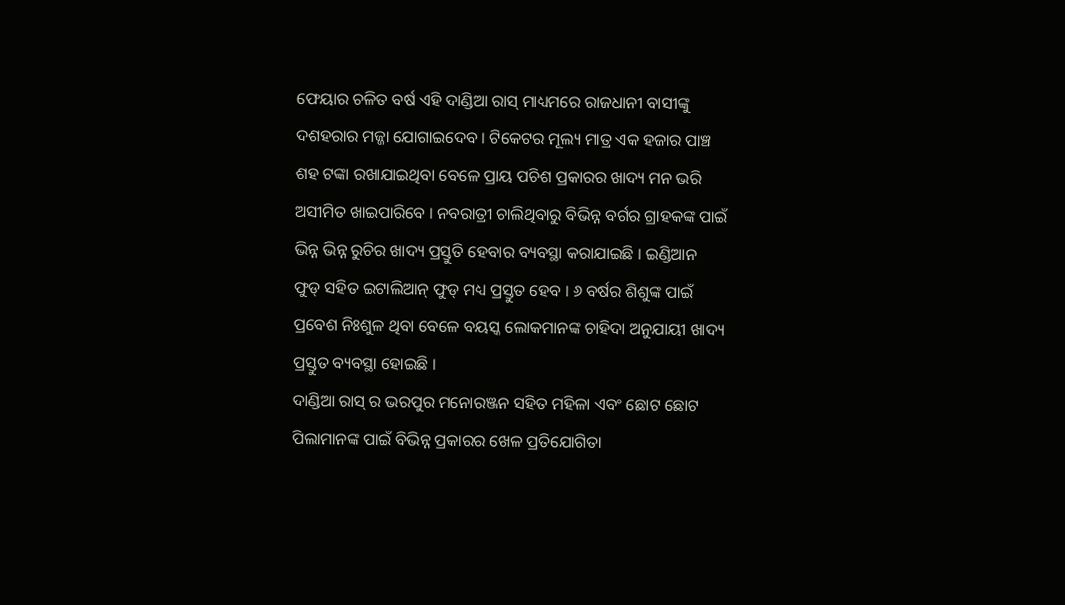ଫେୟାର ଚଳିତ ବର୍ଷ ଏହି ଦାଣ୍ଡିଆ ରାସ୍ ମାଧ୍ୟମରେ ରାଜଧାନୀ ବାସୀଙ୍କୁ ଦଶହରାର ମଜ୍ଜା ଯୋଗାଇଦେବ । ଟିକେଟର ମୂଲ୍ୟ ମାତ୍ର ଏକ ହଜାର ପାଞ୍ଚ ଶହ ଟଙ୍କା ରଖାଯାଇଥିବା ବେଳେ ପ୍ରାୟ ପଚିଶ ପ୍ରକାରର ଖାଦ୍ୟ ମନ ଭରି ଅସୀମିତ ଖାଇପାରିବେ । ନବରାତ୍ରୀ ଚାଲିଥିବାରୁ ବିଭିନ୍ନ ବର୍ଗର ଗ୍ରାହକଙ୍କ ପାଇଁ ଭିନ୍ନ ଭିନ୍ନ ରୁଚିର ଖାଦ୍ୟ ପ୍ରସ୍ତୁତି ହେବାର ବ୍ୟବସ୍ଥା କରାଯାଇଛି । ଇଣ୍ଡିଆନ ଫୁଡ୍ ସହିତ ଇଟାଲିଆନ୍ ଫୁଡ୍ ମଧ୍ୟ ପ୍ରସ୍ତୁତ ହେବ । ୬ ବର୍ଷର ଶିଶୁଙ୍କ ପାଇଁ ପ୍ରବେଶ ନିଃଶୁଳ ଥିବା ବେଳେ ବୟସ୍କ ଲୋକମାନଙ୍କ ଚାହିଦା ଅନୁଯାୟୀ ଖାଦ୍ୟ ପ୍ରସ୍ତୁତ ବ୍ୟବସ୍ଥା ହୋଇଛି ।
ଦାଣ୍ଡିଆ ରାସ୍ ର ଭରପୁର ମନୋରଞ୍ଜନ ସହିତ ମହିଳା ଏବଂ ଛୋଟ ଛୋଟ ପିଲାମାନଙ୍କ ପାଇଁ ବିଭିନ୍ନ ପ୍ରକାରର ଖେଳ ପ୍ରତିଯୋଗିତା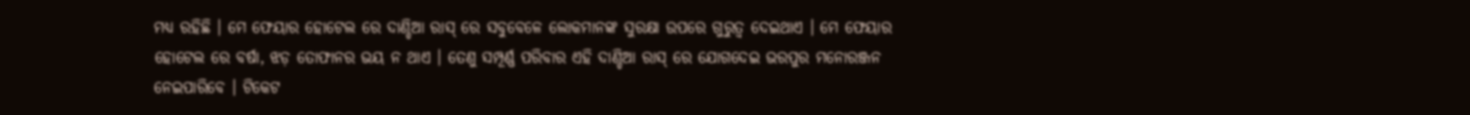ମଧ୍ୟ ରହିଛି । ମେ ଫେୟାର ହୋଟେଲ ରେ ଦାଣ୍ଡିଆ ରାସ୍ ରେ ସବୁବେଳେ ଲୋକମାନଙ୍କ ସୁରକ୍ଷା ଉପରେ ଗୁରୁତ୍ୱ ଦେଇଥାଏ । ମେ ଫେୟାର ହୋଟେଲ ରେ ବର୍ଷା, ଝଡ଼ ତୋଫାନର ଭୟ ନ ଥାଏ । ତେଣୁ ସମ୍ପୂର୍ଣ୍ଣ ପରିବାର ଏହି ଦାଣ୍ଡିଆ ରାସ୍ ରେ ଯୋଗଦେଇ ଭରପୁର ମନୋରଞ୍ଜନ ନେଇପାରିବେ । ଟିକେଟ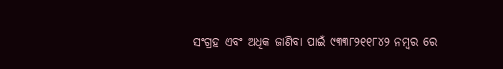ସଂଗ୍ରହ ଏବଂ ଅଧିକ ଜାଣିବା ପାଇଁ ୯୩୩୮୨୧୧୮୪୨ ନମ୍ବର ରେ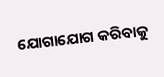ଯୋଗାଯୋଗ କରିବାକୁ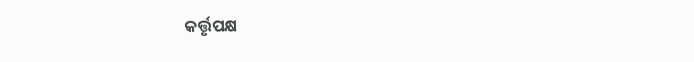କର୍ତ୍ତୃପକ୍ଷ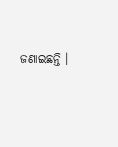ଜଣାଇଛନ୍ତି ।